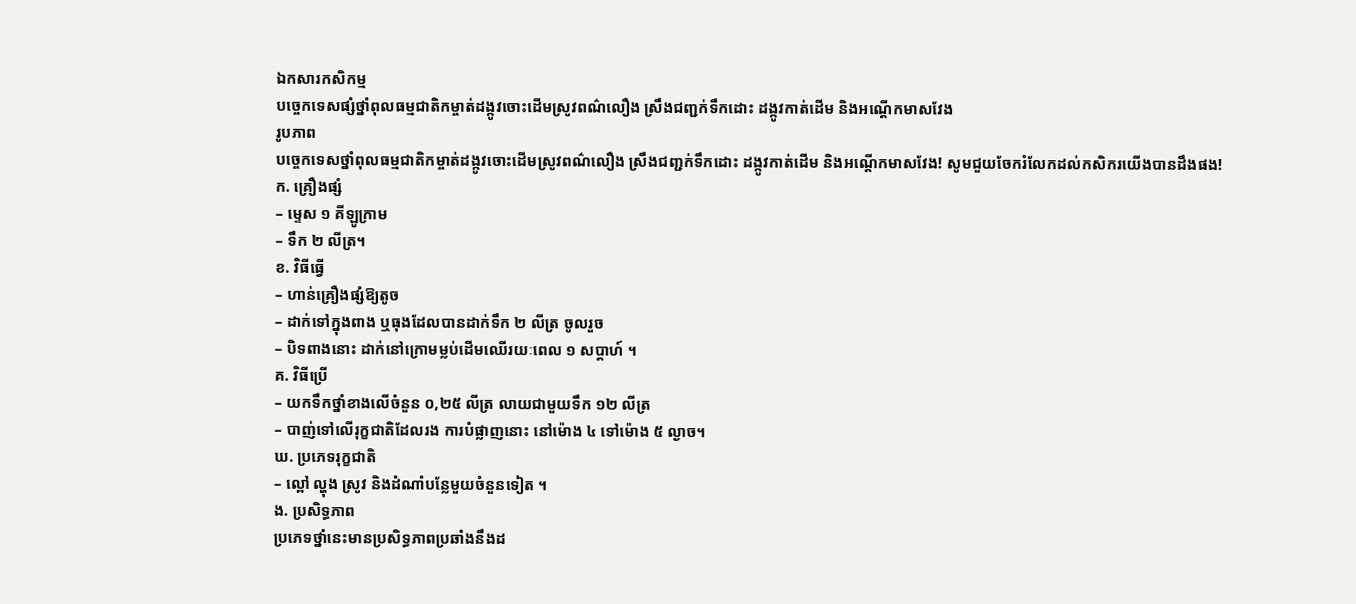ឯកសារកសិកម្ម
បច្ចេកទេសផ្សំថ្នាំពុលធម្មជាតិកម្ចាត់ដង្កូវចោះដើមស្រូវពណ៌លឿង ស្រឹងជញ្ជក់ទឹកដោះ ដង្កូវកាត់ដើម និងអណ្ដើកមាសវែង
រូបភាព
បច្ចេកទេសថ្នាំពុលធម្មជាតិកម្ចាត់ដង្កូវចោះដើមស្រូវពណ៌លឿង ស្រឹងជញ្ជក់ទឹកដោះ ដង្កូវកាត់ដើម និងអណ្ដើកមាសវែង! សូមជួយចែករំលែកដល់កសិករយើងបានដឹងផង!
ក. គ្រឿងផ្សំ
– ម្ទេស ១ គីឡូក្រាម
– ទឹក ២ លីត្រ។
ខ. វិធីធ្វើ
– ហាន់គ្រឿងផ្សំឱ្យតូច
– ដាក់ទៅក្នុងពាង ឬធុងដែលបានដាក់ទឹក ២ លីត្រ ចូលរួច
– បិទពាងនោះ ដាក់នៅក្រោមម្លប់ដើមឈើរយៈពេល ១ សប្ដាហ៍ ។
គ. វិធីប្រើ
– យកទឹកថ្នាំខាងលើចំនួន ០,២៥ លីត្រ លាយជាមួយទឹក ១២ លីត្រ
– បាញ់ទៅលើរុក្ខជាតិដែលរង ការបំផ្លាញនោះ នៅម៉ោង ៤ ទៅម៉ោង ៥ ល្ងាច។
ឃ. ប្រភេទរុក្ខជាតិ
– ល្ពៅ ល្ហុង ស្រូវ និងដំណាំបន្លែមួយចំនួនទៀត ។
ង. ប្រសិទ្ធភាព
ប្រភេទថ្នាំនេះមានប្រសិទ្ធភាពប្រឆាំងនឹងដ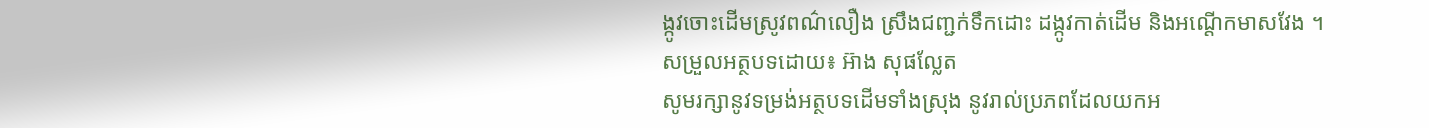ង្កូវចោះដើមស្រូវពណ៌លឿង ស្រឹងជញ្ជក់ទឹកដោះ ដង្កូវកាត់ដើម និងអណ្ដើកមាសវែង ។
សម្រួលអត្ថបទដោយ៖ អ៊ាង សុផល្លែត
សូមរក្សានូវទម្រង់អត្ថបទដើមទាំងស្រុង នូវរាល់ប្រភពដែលយកអ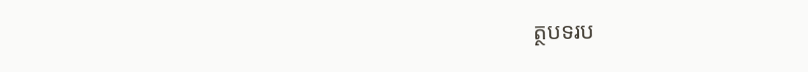ត្ថបទរប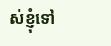ស់ខ្ញុំទៅ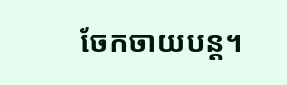ចែកចាយបន្ត។